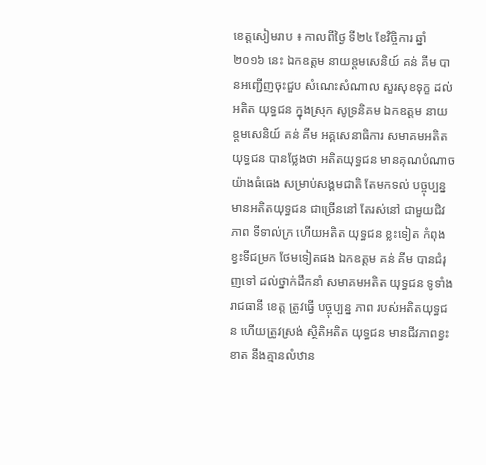ខេត្តសៀមរាប ៖ កាលពីថ្ងៃ ទី២៤ ខែវិច្ចិការ ឆ្នាំ២០១៦ នេះ ឯកឧត្ដម នាយឧ្ដមសេនិយ៍ គន់ គីម បានអញ្ជើញចុះជួប សំណេះសំណាល សួរសុខទុក្ខ ដល់អតិត យុទ្ធជន ក្នុងស្រុក សូទ្រនិគម ឯកឧត្ដម នាយ ឧ្តមសេនិយ៍ គន់ គីម អគ្គសេនាធិការ សមាគមអតិត យុទ្ធជន បានថ្លែងថា អតិតយុទ្ធជន មានគុណបំណាច យ៉ាងធំធេង សម្រាប់សង្គមជាតិ តែមកទល់ បច្ចុប្បន្ន មានអតិតយុទ្ធជន ជាច្រើននៅ តែរស់នៅ ជាមួយជិវភាព ទីទាល់ក្រ ហើយអតិត យុទ្ធជន ខ្លះទៀត កំពុងខ្វះទីជម្រក ថែមទៀតផង ឯកឧត្ដម គន់ គីម បានជំរុញទៅ ដល់ថ្នាក់ដឹកនាំ សមាគមអតិត យុទ្ធជន ទូទាំងរាជធានី ខេត្ត ត្រូវធ្វើ បច្ចុប្បន្ន ភាព របស់អតិតយុទ្ធជន ហើយត្រូវស្រង់ ស្ថិតិអតិត យុទ្ធជន មានជីវភាពខ្វះខាត នឹងគ្មានលំឋាន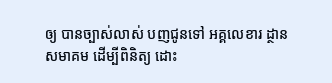ឲ្យ បានច្បាស់លាស់ បញជូនទៅ អគ្គលេខារ ដ្ថានសមាគម ដើម្បីពិនិត្យ ដោះ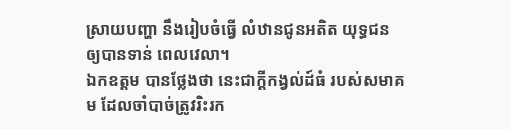ស្រាយបញ្ហា នឹងរៀបចំធ្វើ លំឋានជូនអតិត យុទ្ធជន ឲ្យបានទាន់ ពេលវេលា។
ឯកឧត្ដម បានថ្លែងថា នេះជាក្ដីកង្វល់ដ៍ធំ របស់សមាគម ដែលចាំបាច់ត្រូវរិះរក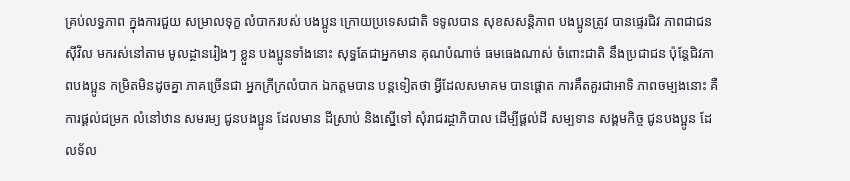គ្រប់លទ្ធភាព ក្នុងការជួយ សម្រាលទុក្ខ លំបាករបស់ បងប្អូន ក្រោយប្រទេសជាតិ ទទូលបាន សុខសសន្តិភាព បងប្អូនត្រូវ បានផ្ទេរជិវ ភាពជាជនស៊ីវិល មករស់នៅតាម មូលដ្ថានរៀងៗ ខ្លួន បងប្អូនទាំងនោះ សុទ្ធតែជាអ្នកមាន គុណបំណាច់ ធមធេងណាស់ ចំពោះជាតិ នឹងប្រជាជន ប៉ុន្តែជិវភាពបងប្អូន កម្រិតមិនដូចគ្នា ភាគច្រើនជា អ្នកក្រីក្រលំបាក ឯកត្ដមបាន បន្តទៀតថា អ្វីដែលសមាគម បានផ្ដោត ការគឹតគួរជាអាទិ ភាពចម្បងនោះ គឺការផ្ដល់ជម្រក លំនៅឋាន សមរម្យ ជូនបងប្អូន ដែលមាន ដីស្រាប់ និងស្នើទៅ សុំរាជរដ្ថាភិបាល ដើម្បីផ្ដល់ដី សម្បទាន សង្គមកិច្ច ជូនបងប្អូន ដែលទ័ល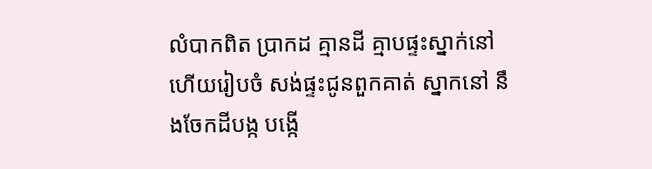លំបាកពិត ប្រាកដ គ្មានដី គ្មាបផ្ទះស្នាក់នៅ ហើយរៀបចំ សង់ផ្ទះជូនពួកគាត់ ស្នាកនៅ នឹងចែកដីបង្ក បង្កើ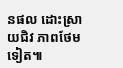នផល ដោះស្រាយជិវ ភាពថែមទៀត៕